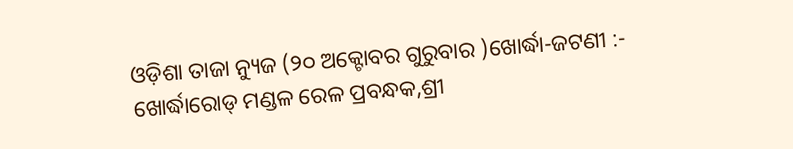ଓଡ଼ିଶା ତାଜା ନ୍ୟୁଜ (୨୦ ଅକ୍ଟୋବର ଗୁରୁବାର )ଖୋର୍ଦ୍ଧା-ଜଟଣୀ :- ଖୋର୍ଦ୍ଧାରୋଡ୍ ମଣ୍ଡଳ ରେଳ ପ୍ରବନ୍ଧକ,ଶ୍ରୀ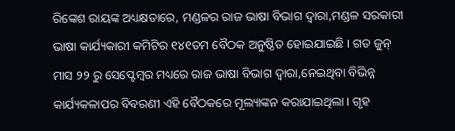ରିଙ୍କେଶ ରାୟଙ୍କ ଅଧ୍ୟକ୍ଷତାରେ, ମଣ୍ଡଳର ରାଜ ଭାଷା ବିଭାଗ ଦ୍ଵାରା,ମଣ୍ଡଳ ସରକାରୀ ଭାଷା କାର୍ଯ୍ୟକାରୀ କମିଟିର ୧୪୧ତମ ବୈଠକ ଅନୁଷ୍ଠିତ ହୋଇଯାଇଛି । ଗତ ଜୁନ୍ ମାସ ୨୨ ରୁ ସେପ୍ଟେମ୍ବର ମଧ୍ୟରେ ରାଜ ଭାଷା ବିଭାଗ ଦ୍ଵାରା,ନେଇଥିବା ବିଭିନ୍ନ କାର୍ଯ୍ୟକଳାପର ବିବରଣୀ ଏହି ବୈଠକରେ ମୂଲ୍ୟାଙ୍କନ କରାଯାଇଥିଲା । ଗୃହ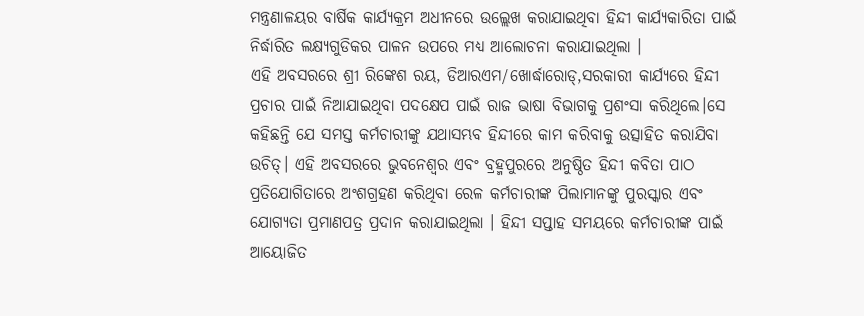ମନ୍ତ୍ରଣାଳୟର ବାର୍ଷିକ କାର୍ଯ୍ୟକ୍ରମ ଅଧୀନରେ ଉଲ୍ଲେଖ କରାଯାଇଥିବା ହିନ୍ଦୀ କାର୍ଯ୍ୟକାରିତା ପାଇଁ ନିର୍ଦ୍ଧାରିତ ଲକ୍ଷ୍ୟଗୁଡିକର ପାଳନ ଉପରେ ମଧ୍ୟ ଆଲୋଚନା କରାଯାଇଥିଲା ।
ଏହି ଅବସରରେ ଶ୍ରୀ ରିଙ୍କେଶ ରୟ, ଡିଆରଏମ/ଖୋର୍ଦ୍ଧାରୋଡ୍,ସରକାରୀ କାର୍ଯ୍ୟରେ ହିନ୍ଦୀ ପ୍ରଚାର ପାଇଁ ନିଆଯାଇଥିବା ପଦକ୍ଷେପ ପାଇଁ ରାଜ ଭାଷା ବିଭାଗକୁ ପ୍ରଶଂସା କରିଥିଲେ।ସେ କହିଛନ୍ତି ଯେ ସମସ୍ତ କର୍ମଚାରୀଙ୍କୁ ଯଥାସମ୍ଭବ ହିନ୍ଦୀରେ କାମ କରିବାକୁ ଉତ୍ସାହିତ କରାଯିବା ଉଚିତ୍। ଏହି ଅବସରରେ ଭୁବନେଶ୍ୱର ଏବଂ ବ୍ରହ୍ମପୁରରେ ଅନୁଷ୍ଠିତ ହିନ୍ଦୀ କବିତା ପାଠ ପ୍ରତିଯୋଗିତାରେ ଅଂଶଗ୍ରହଣ କରିଥିବା ରେଳ କର୍ମଚାରୀଙ୍କ ପିଲାମାନଙ୍କୁ ପୁରସ୍କାର ଏବଂ ଯୋଗ୍ୟତା ପ୍ରମାଣପତ୍ର ପ୍ରଦାନ କରାଯାଇଥିଲା । ହିନ୍ଦୀ ସପ୍ତାହ ସମୟରେ କର୍ମଚାରୀଙ୍କ ପାଇଁ ଆୟୋଜିତ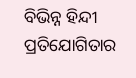ବିଭିନ୍ନ ହିନ୍ଦୀ ପ୍ରତିଯୋଗିତାର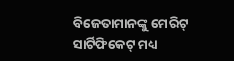ବିଜେତାମାନଙ୍କୁ ମେରିଟ୍ ସାର୍ଟିଫିକେଟ୍ ମଧ୍ୟ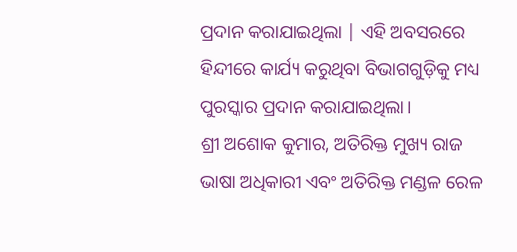ପ୍ରଦାନ କରାଯାଇଥିଲା | ଏହି ଅବସରରେ ହିନ୍ଦୀରେ କାର୍ଯ୍ୟ କରୁଥିବା ବିଭାଗଗୁଡ଼ିକୁ ମଧ୍ୟ ପୁରସ୍କାର ପ୍ରଦାନ କରାଯାଇଥିଲା।
ଶ୍ରୀ ଅଶୋକ କୁମାର, ଅତିରିକ୍ତ ମୁଖ୍ୟ ରାଜ ଭାଷା ଅଧିକାରୀ ଏବଂ ଅତିରିକ୍ତ ମଣ୍ଡଳ ରେଳ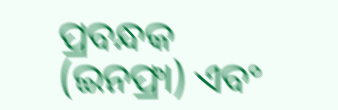ପ୍ରବନ୍ଧକ (ଇନଫ୍ରା) ଏବଂ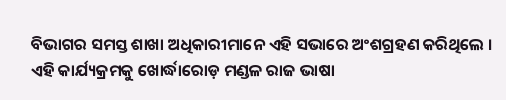ବିଭାଗର ସମସ୍ତ ଶାଖା ଅଧିକାରୀମାନେ ଏହି ସଭାରେ ଅଂଶଗ୍ରହଣ କରିଥିଲେ । ଏହି କାର୍ଯ୍ୟକ୍ରମକୁ ଖୋର୍ଦ୍ଧାରୋଡ଼ ମଣ୍ଡଳ ରାଜ ଭାଷା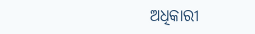ଅଧିକାରୀ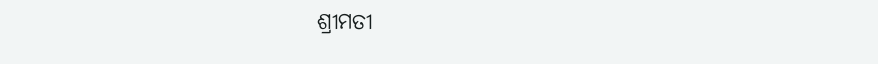ଶ୍ରୀମତୀ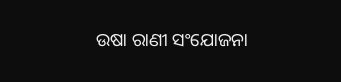ଉଷା ରାଣୀ ସଂଯୋଜନା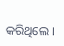କରିଥିଲେ ।